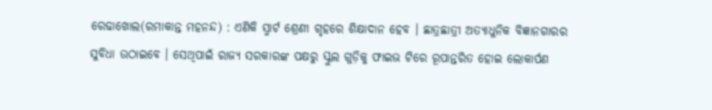ରେଢାଖୋଲ(ରମାକାନ୍ତ ମହନନ୍ଦ) : ଏଣିକି ସ୍ମାର୍ଟ ଶ୍ରେଣୀ ଗୃହରେ ଶିକ୍ଷାଦାନ ହେବ । ଛାତ୍ରଛାତ୍ରୀ ଅତ୍ୟାଧୁନିକ ବିଜ୍ଞାନଗାରର ସୁବିଧା ଉଠାଇବେ । ସେଥିପାଇଁ ରାଜ୍ୟ ସରକାରଙ୍କ ପକ୍ଷରୁ ସ୍କୁଲ ଗୁଡ଼ିକୁ ଫାଇଭ ଟିରେ ରୂପାନ୍ତରିତ ହୋଇ ଲୋକାର୍ପଣ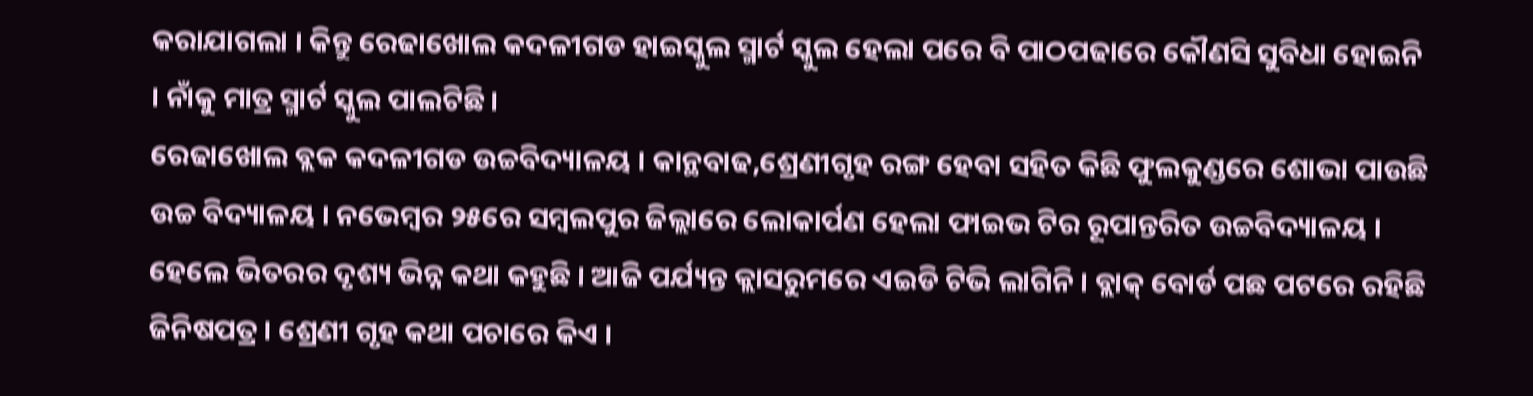କରାଯାଗଲା । କିନ୍ତୁ ରେଢାଖୋଲ କଦଳୀଗଡ ହାଇସ୍କୁଲ ସ୍ମାର୍ଟ ସ୍କୁଲ ହେଲା ପରେ ବି ପାଠପଢାରେ କୌଣସି ସୁବିଧା ହୋଇନି । ନାଁକୁ ମାତ୍ର ସ୍ମାର୍ଟ ସ୍କୁଲ ପାଲଟିଛି ।
ରେଢାଖୋଲ ବ୍ଲକ କଦଳୀଗଡ ଉଚ୍ଚବିଦ୍ୟାଳୟ । କାନ୍ଥବାଢ,ଶ୍ରେଣୀଗୃହ ରଙ୍ଗ ହେବା ସହିତ କିଛି ଫୁଲକୁଣ୍ଡରେ ଶୋଭା ପାଉଛି ଉଚ୍ଚ ବିଦ୍ୟାଳୟ । ନଭେମ୍ବର ୨୫ରେ ସମ୍ବଲପୁର ଜିଲ୍ଲାରେ ଲୋକାର୍ପଣ ହେଲା ଫାଇଭ ଟିର ରୂପାନ୍ତରିତ ଉଚ୍ଚବିଦ୍ୟାଳୟ । ହେଲେ ଭିତରର ଦୃଶ୍ୟ ଭିନ୍ନ କଥା କହୁଛି । ଆଜି ପର୍ଯ୍ୟନ୍ତ କ୍ଲାସରୁମରେ ଏଇଡି ଟିଭି ଲାଗିନି । ବ୍ଲାକ୍ ବୋର୍ଡ ପଛ ପଟରେ ରହିଛି ଜିନିଷପତ୍ର । ଶ୍ରେଣୀ ଗୃହ କଥା ପଚାରେ କିଏ ।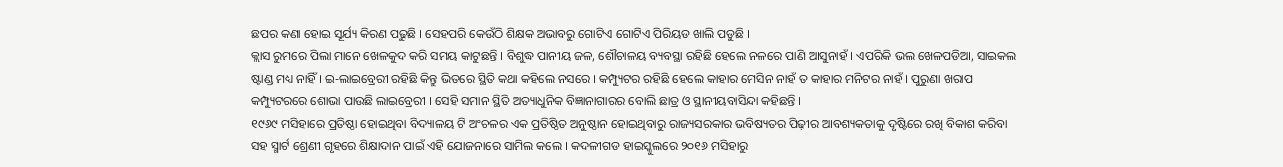ଛପର କଣା ହୋଇ ସୂର୍ଯ୍ୟ କିରଣ ପଢୁଛି । ସେହପରି କେଉଁଠି ଶିକ୍ଷକ ଅଭାବରୁ ଗୋଟିଏ ଗୋଟିଏ ପିରିୟଡ ଖାଲି ପଡୁଛି ।
କ୍ଲାସ ରୁମରେ ପିଲା ମାନେ ଖେଳକୁଦ କରି ସମୟ କାଟୁଛନ୍ତି । ବିଶୁଦ୍ଧ ପାନୀୟ ଜଳ, ଶୌଚାଳୟ ବ୍ୟବସ୍ଥା ରହିଛି ହେଲେ ନଳରେ ପାଣି ଆସୁନାହଁ । ଏପରିକି ଭଲ ଖେଳପଡିଆ, ସାଇକଲ ଷ୍ଟାଣ୍ଡ ମଧ୍ୟ ନାହିଁ । ଇ-ଲାଇବ୍ରେରୀ ରହିଛି କିନ୍ତୁ ଭିତରେ ସ୍ଥିତି କଥା କହିଲେ ନସରେ । କମ୍ପ୍ୟୁଟର ରହିଛି ହେଲେ କାହାର ମେସିନ ନାହଁ ତ କାହାର ମନିଟର ନାହଁ । ପୁରୁଣା ଖରାପ କମ୍ପ୍ୟୁଟରରେ ଶୋଭା ପାଉଛି ଲାଇବ୍ରେରୀ । ସେହି ସମାନ ସ୍ଥିତି ଅତ୍ୟାଧୁନିକ ବିଜ୍ଞାନାଗାରର ବୋଲି ଛାତ୍ର ଓ ସ୍ଥାନୀୟବାସିନ୍ଦା କହିଛନ୍ତି ।
୧୯୬୯ ମସିହାରେ ପ୍ରତିଷ୍ଠା ହୋଇଥିବା ବିଦ୍ୟାଳୟ ଟି ଅଂଚଳର ଏକ ପ୍ରତିଷ୍ଠିତ ଅନୁଷ୍ଠାନ ହୋଇଥିବାରୁ ରାଜ୍ୟସରକାର ଭବିଷ୍ୟତର ପିଢ଼ୀର ଆବଶ୍ୟକତାକୁ ଦୃଷ୍ଟିରେ ରଖି ବିକାଶ କରିବା ସହ ସ୍ମାର୍ଟ ଶ୍ରେଣୀ ଗୃହରେ ଶିକ୍ଷାଦାନ ପାଇଁ ଏହି ଯୋଜନାରେ ସାମିଲ କଲେ । କଦଳୀଗଡ ହାଇସ୍କୁଲରେ ୨୦୧୬ ମସିହାରୁ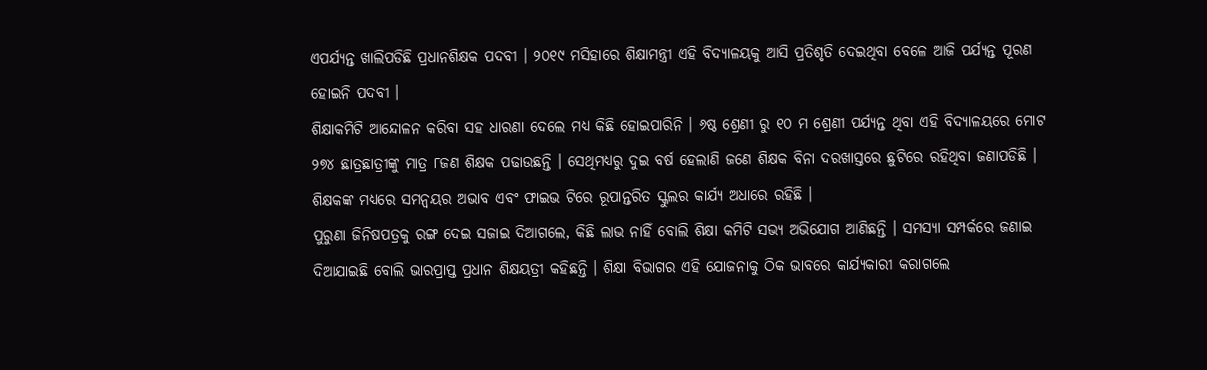ଏପର୍ଯ୍ୟନ୍ତ ଖାଲିପଡିଛି ପ୍ରଧାନଶିକ୍ଷକ ପଦବୀ । ୨୦୧୯ ମସିହାରେ ଶିକ୍ଷାମନ୍ତ୍ରୀ ଏହି ବିଦ୍ୟାଳୟକୁ ଆସି ପ୍ରତିଶୃତି ଦେଇଥିବା ବେଳେ ଆଜି ପର୍ଯ୍ୟନ୍ତ ପୂରଣ ହୋଇନି ପଦବୀ ।
ଶିକ୍ଷାକମିଟି ଆନ୍ଦୋଳନ କରିବା ସହ ଧାରଣା ଦେଲେ ମଧ୍ୟ କିଛି ହୋଇପାରିନି । ୬ଷ୍ଠ ଶ୍ରେଣୀ ରୁ ୧୦ ମ ଶ୍ରେଣୀ ପର୍ଯ୍ୟନ୍ତ ଥିବା ଏହି ବିଦ୍ୟାଳୟରେ ମୋଟ ୨୭୪ ଛାତ୍ରଛାତ୍ରୀଙ୍କୁ ମାତ୍ର ୮ଜଣ ଶିକ୍ଷକ ପଢାଉଛନ୍ତି । ସେଥିମଧ୍ୟରୁ ଦୁଇ ବର୍ଷ ହେଲାଣି ଜଣେ ଶିକ୍ଷକ ବିନା ଦରଖାସ୍ତରେ ଛୁଟିରେ ରହିଥିବା ଜଣାପଡିଛି । ଶିକ୍ଷକଙ୍କ ମଧ୍ୟରେ ସମନ୍ୱୟର ଅଭାବ ଏବଂ ଫାଇଭ ଟିରେ ରୂପାନ୍ତରିତ ସ୍କୁଲର କାର୍ଯ୍ୟ ଅଧାରେ ରହିଛି ।
ପୁରୁଣା ଜିନିଷପତ୍ରକୁ ରଙ୍ଗ ଦେଇ ସଜାଇ ଦିଆଗଲେ, କିଛି ଲାଭ ନାହିଁ ବୋଲି ଶିକ୍ଷା କମିଟି ସଭ୍ୟ ଅଭିଯୋଗ ଆଣିଛନ୍ତି । ସମସ୍ୟା ସମ୍ପର୍କରେ ଜଣାଇ ଦିଆଯାଇଛି ବୋଲି ଭାରପ୍ରାପ୍ତ ପ୍ରଧାନ ଶିକ୍ଷୟତ୍ରୀ କହିଛନ୍ତି । ଶିକ୍ଷା ବିଭାଗର ଏହି ଯୋଜନାକୁ ଠିକ ଭାବରେ କାର୍ଯ୍ୟକାରୀ କରାଗଲେ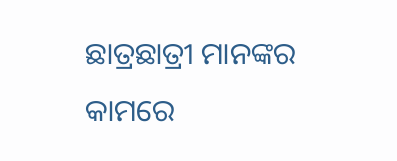ଛାତ୍ରଛାତ୍ରୀ ମାନଙ୍କର କାମରେ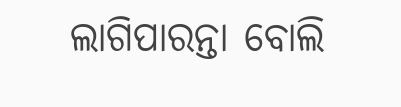ଲାଗିପାରନ୍ତା ବୋଲି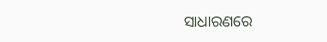ସାଧାରଣରେ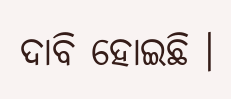ଦାବି ହୋଇଛି ।